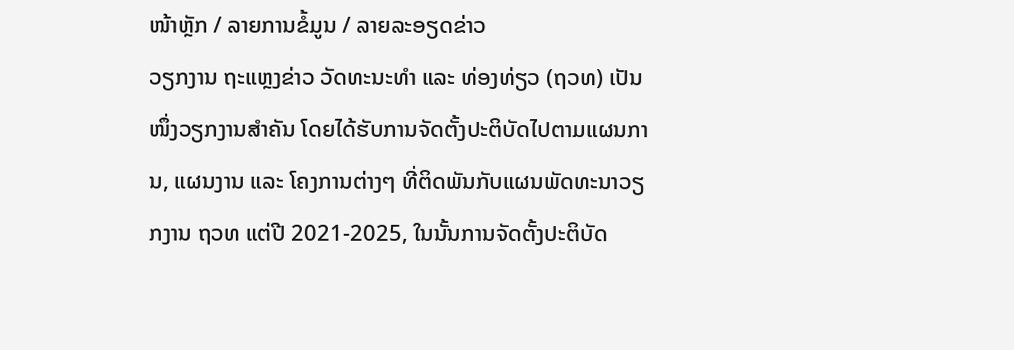ໜ້າຫຼັກ / ລາຍການຂໍ້ມູນ / ລາຍລະອຽດຂ່າວ
ວຽກງານ ຖະແຫຼງຂ່າວ ວັດທະນະທຳ ແລະ ທ່ອງທ່ຽວ (ຖວທ) ເປັນໜຶ່ງວຽກງານສຳຄັນ ໂດຍໄດ້ຮັບການຈັດຕັ້ງປະຕິບັດໄປຕາມແຜນການ, ແຜນງານ ແລະ ໂຄງການຕ່າງໆ ທີ່ຕິດພັນກັບແຜນພັດທະນາວຽກງານ ຖວທ ແຕ່ປີ 2021-2025, ໃນນັ້ນການຈັດຕັ້ງປະຕິບັດ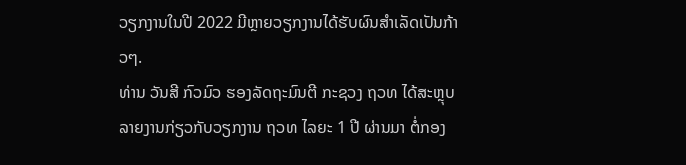ວຽກງານໃນປີ 2022 ມີຫຼາຍວຽກງານໄດ້ຮັບຜົນສໍາເລັດເປັນກ້າວໆ.
ທ່ານ ວັນສີ ກົວມົວ ຮອງລັດຖະມົນຕີ ກະຊວງ ຖວທ ໄດ້ສະຫຼຸບ ລາຍງານກ່ຽວກັບວຽກງານ ຖວທ ໄລຍະ 1 ປີ ຜ່ານມາ ຕໍ່ກອງ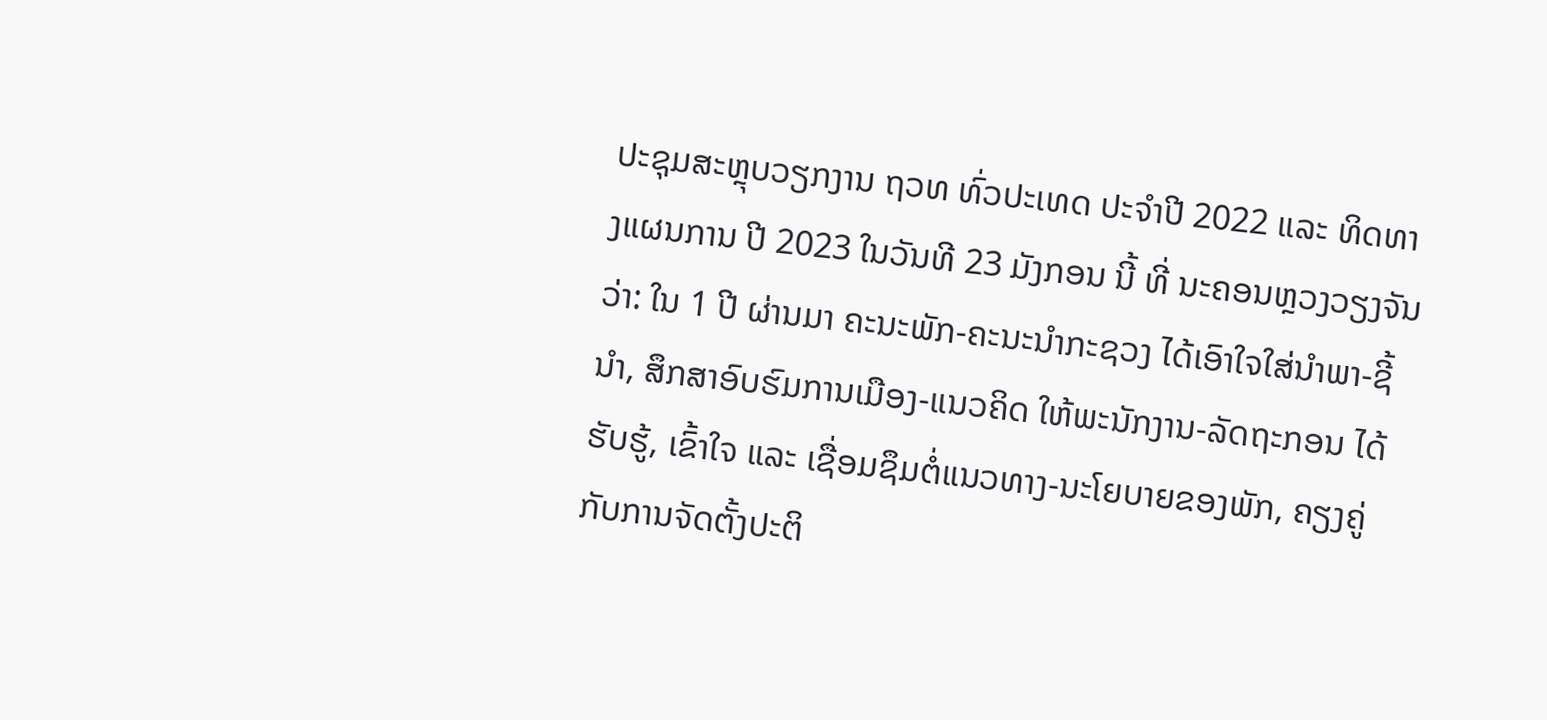ປະຊຸມສະຫຼຸບວຽກງານ ຖວທ ທົ່ວປະເທດ ປະຈຳປີ 2022 ແລະ ທິດທາງແຜນການ ປີ 2023 ໃນວັນທີ 23 ມັງກອນ ນີ້ ທີ່ ນະຄອນຫຼວງວຽງຈັນ ວ່າ: ໃນ 1 ປີ ຜ່ານມາ ຄະນະພັກ-ຄະນະນໍາກະຊວງ ໄດ້ເອົາໃຈໃສ່ນໍາພາ-ຊີ້ນຳ, ສຶກສາອົບຮົມການເມືອງ-ແນວຄິດ ໃຫ້ພະນັກງານ-ລັດຖະກອນ ໄດ້ຮັບຮູ້, ເຂົ້າໃຈ ແລະ ເຊື່ອມຊຶມຕໍ່ແນວທາງ-ນະໂຍບາຍຂອງພັກ, ຄຽງຄູ່ກັບການຈັດຕັ້ງປະຕິ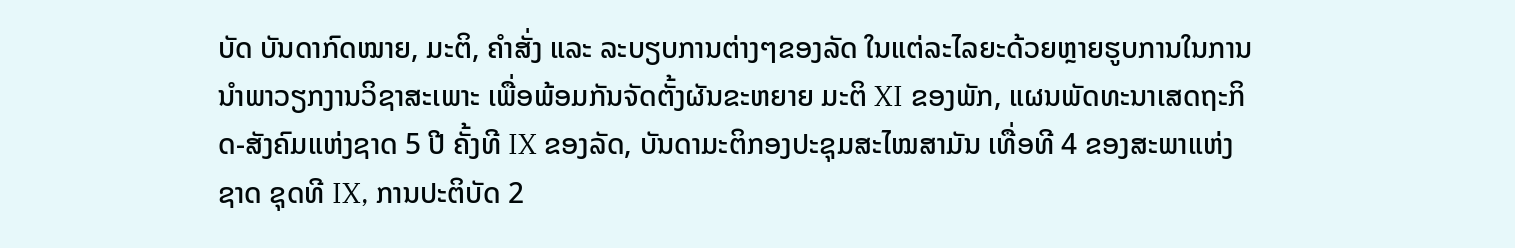ບັດ ບັນດາກົດໝາຍ, ມະຕິ, ຄຳສັ່ງ ແລະ ລະບຽບການຕ່າງໆຂອງລັດ ໃນແຕ່ລະໄລຍະດ້ວຍຫຼາຍຮູບການໃນການນໍາພາວຽກງານວິຊາສະເພາະ ເພື່ອພ້ອມກັນຈັດຕັ້ງຜັນຂະຫຍາຍ ມະຕິ XI ຂອງພັກ, ແຜນພັດທະນາເສດຖະກິດ-ສັງຄົມແຫ່ງຊາດ 5 ປີ ຄັ້ງທີ IX ຂອງລັດ, ບັນດາມະຕິກອງປະຊຸມສະໄໝສາມັນ ເທື່ອທີ 4 ຂອງສະພາແຫ່ງຊາດ ຊຸດທີ IX, ການປະຕິບັດ 2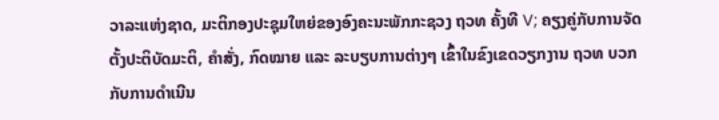ວາລະແຫ່ງຊາດ, ມະຕິກອງປະຊຸມໃຫຍ່ຂອງອົງຄະນະພັກກະຊວງ ຖວທ ຄັ້ງທີ V; ຄຽງຄູ່ກັບການຈັດຕັ້ງປະຕິບັດມະຕິ, ຄໍາສັ່ງ, ກົດໝາຍ ແລະ ລະບຽບການຕ່າງໆ ເຂົ້າໃນຂົງເຂດວຽກງານ ຖວທ ບວກກັບການດຳເນີນ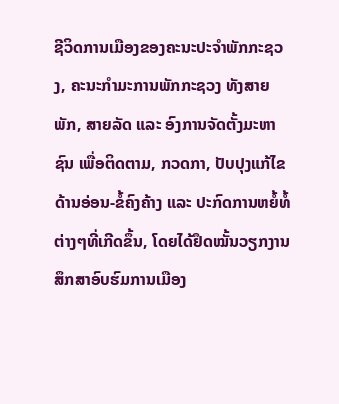ຊີວິດການເມືອງຂອງຄະນະປະຈໍາພັກກະຊວງ, ຄະນະກຳມະການພັກກະຊວງ ທັງສາຍພັກ, ສາຍລັດ ແລະ ອົງການຈັດຕັ້ງມະຫາຊົນ ເພື່ອຕິດຕາມ, ກວດກາ, ປັບປຸງແກ້ໄຂດ້ານອ່ອນ-ຂໍ້ຄົງຄ້າງ ແລະ ປະກົດການຫຍໍ້ທໍ້ຕ່າງໆທີ່ເກີດຂຶ້ນ, ໂດຍໄດ້ຢຶດໝັ້ນວຽກງານສຶກສາອົບຮົມການເມືອງ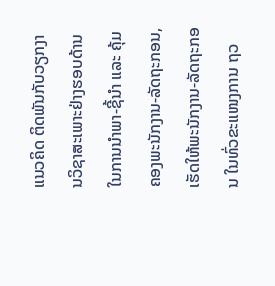ແນວຄິດ ຕິດພັນກັບວຽກງານວິຊາສະເພາະຢ່າງຮອບດ້ານ ໃນການນຳພາ-ຊີ້ນຳ ແລະ ຄຸ້ມຄອງພະນັກງານ-ລັດຖະກອນ, ເຮັດໃຫ້ພະນັກງານ-ລັດຖະກອນ ໃນທົ່ວຂະແໜງການ ຖວ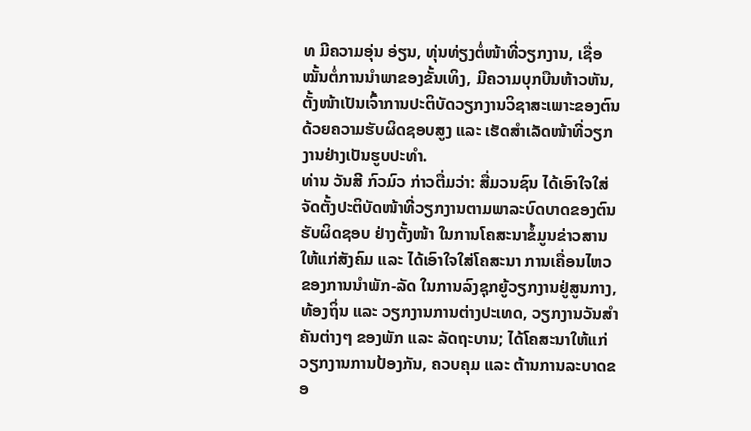ທ ມີຄວາມອຸ່ນ ອ່ຽນ, ທຸ່ນທ່ຽງຕໍ່ໜ້າທີ່ວຽກງານ, ເຊື່ອໝັ້ນຕໍ່ການນໍາພາຂອງຂັ້ນເທິງ, ມີຄວາມບຸກບືນຫ້າວຫັນ, ຕັ້ງໜ້າເປັນເຈົ້າການປະຕິບັດວຽກງານວິຊາສະເພາະຂອງຕົນ ດ້ວຍຄວາມຮັບຜິດຊອບສູງ ແລະ ເຮັດສໍາເລັດໜ້າທີ່ວຽກງານຢ່າງເປັນຮູບປະທໍາ.
ທ່ານ ວັນສີ ກົວມົວ ກ່າວຕື່ມວ່າ: ສື່ມວນຊົນ ໄດ້ເອົາໃຈໃສ່ຈັດຕັ້ງປະຕິບັດໜ້າທີ່ວຽກງານຕາມພາລະບົດບາດຂອງຕົນຮັບຜິດຊອບ ຢ່າງຕັ້ງໜ້າ ໃນການໂຄສະນາຂໍ້ມູນຂ່າວສານໃຫ້ແກ່ສັງຄົມ ແລະ ໄດ້ເອົາໃຈໃສ່ໂຄສະນາ ການເຄື່ອນໄຫວຂອງການນໍາພັກ-ລັດ ໃນການລົງຊຸກຍູ້ວຽກງານຢູ່ສູນກາງ, ທ້ອງຖິ່ນ ແລະ ວຽກງານການຕ່າງປະເທດ, ວຽກງານວັນສໍາຄັນຕ່າງໆ ຂອງພັກ ແລະ ລັດຖະບານ; ໄດ້ໂຄສະນາໃຫ້ແກ່ວຽກງານການປ້ອງກັນ, ຄວບຄຸມ ແລະ ຕ້ານການລະບາດຂອ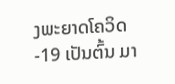ງພະຍາດໂຄວິດ-19 ເປັນຕົ້ນ ມາ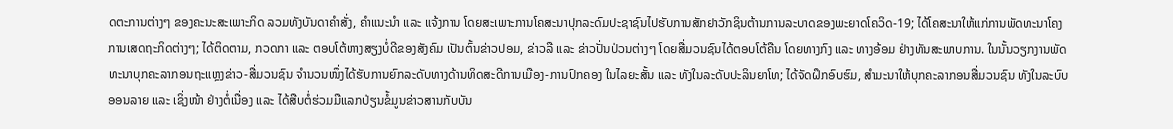ດຕະການຕ່າງໆ ຂອງຄະນະສະເພາະກິດ ລວມທັງບັນດາຄໍາສັ່ງ, ຄໍາແນະນໍາ ແລະ ແຈ້ງການ ໂດຍສະເພາະການໂຄສະນາປຸກລະດົມປະຊາຊົນໄປຮັບການສັກຢາວັກຊິນຕ້ານການລະບາດຂອງພະຍາດໂຄວິດ-19; ໄດ້ໂຄສະນາໃຫ້ແກ່ການພັດທະນາໂຄງການເສດຖະກິດຕ່າງໆ; ໄດ້ຕິດຕາມ, ກວດກາ ແລະ ຕອບໂຕ້ຫາງສຽງບໍ່ດີຂອງສັງຄົມ ເປັນຕົ້ນຂ່າວປອມ, ຂ່າວລື ແລະ ຂ່າວປັ່ນປ່ວນຕ່າງໆ ໂດຍສື່ມວນຊົນໄດ້ຕອບໂຕ້ຄືນ ໂດຍທາງກົງ ແລະ ທາງອ້ອມ ຢ່າງທັນສະພາບການ. ໃນນັ້ນວຽກງານພັດທະນາບຸກຄະລາກອນຖະແຫຼງຂ່າວ-ສື່ມວນຊົນ ຈໍານວນໜຶ່ງໄດ້ຮັບການຍົກລະດັບທາງດ້ານທິດສະດີການເມືອງ-ການປົກຄອງ ໃນໄລຍະສັ້ນ ແລະ ທັງໃນລະດັບປະລິນຍາໂທ; ໄດ້ຈັດຝຶກອົບຮົມ, ສໍາມະນາໃຫ້ບຸກຄະລາກອນສື່ມວນຊົນ ທັງໃນລະບົບອອນລາຍ ແລະ ເຊິ່ງໜ້າ ຢ່າງຕໍ່ເນື່ອງ ແລະ ໄດ້ສືບຕໍ່ຮ່ວມມືແລກປ່ຽນຂໍ້ມູນຂ່າວສານກັບບັນ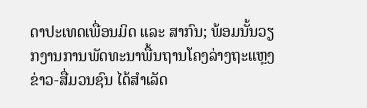ດາປະເທດເພື່ອນມິດ ແລະ ສາກົນ; ພ້ອມນັ້ນວຽກງານການພັດທະນາພື້ນຖານໂຄງລ່າງຖະແຫຼງຂ່າວ-ສື່ມວນຊົນ ໄດ້ສໍາເລັດ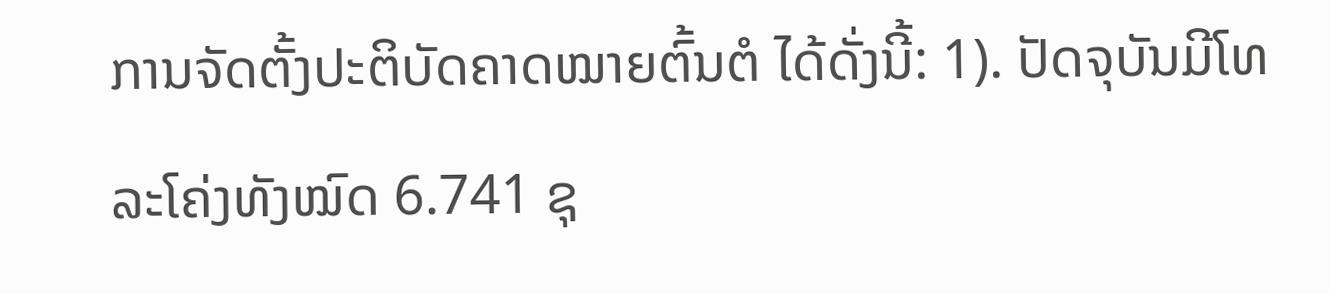ການຈັດຕັ້ງປະຕິບັດຄາດໝາຍຕົ້ນຕໍ ໄດ້ດັ່ງນີ້: 1). ປັດຈຸບັນມີໂທລະໂຄ່ງທັງໝົດ 6.741 ຊຸ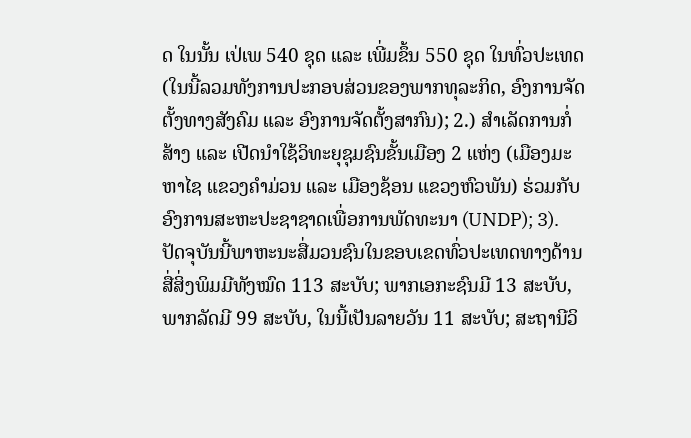ດ ໃນນັ້ນ ເປ່ເພ 540 ຊຸດ ແລະ ເພີ່ມຂຶ້ນ 550 ຊຸດ ໃນທົ່ວປະເທດ (ໃນນີ້ລວມທັງການປະກອບສ່ວນຂອງພາກທຸລະກິດ, ອົງການຈັດຕັ້ງທາງສັງຄົມ ແລະ ອົງການຈັດຕັ້ງສາກົນ); 2.) ສໍາເລັດການກໍ່ສ້າງ ແລະ ເປີດນຳໃຊ້ວິທະຍຸຊຸມຊົນຂັ້ນເມືອງ 2 ແຫ່ງ (ເມືອງມະຫາໄຊ ແຂວງຄໍາມ່ວນ ແລະ ເມືອງຊ້ອນ ແຂວງຫົວພັນ) ຮ່ວມກັບອົງການສະຫະປະຊາຊາດເພື່ອການພັດທະນາ (UNDP); 3). ປັດຈຸບັນນີ້ພາຫະນະສື່ມວນຊົນໃນຂອບເຂດທົ່ວປະເທດທາງດ້ານສື່ສິ່ງພິມມີທັງໝົດ 113 ສະບັບ; ພາກເອກະຊົນມີ 13 ສະບັບ, ພາກລັດມີ 99 ສະບັບ, ໃນນີ້ເປັນລາຍວັນ 11 ສະບັບ; ສະຖານີວິ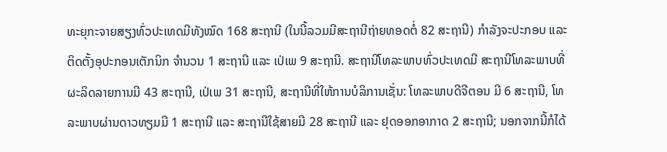ທະຍຸກະຈາຍສຽງທົ່ວປະເທດມີທັງໝົດ 168 ສະຖານີ (ໃນນີ້ລວມມີສະຖານີຖ່າຍທອດຕໍ່ 82 ສະຖານີ) ກຳລັງຈະປະກອບ ແລະ ຕິດຕັ້ງອຸປະກອນເຕັກນິກ ຈຳນວນ 1 ສະຖານີ ແລະ ເປ່ເພ 9 ສະຖານີ. ສະຖານີໂທລະພາບທົ່ວປະເທດມີ ສະຖານີໂທລະພາບທີ່ຜະລິດລາຍການມີ 43 ສະຖານີ, ເປ່ເພ 31 ສະຖານີ, ສະຖານີທີ່ໃຫ້ການບໍລິການເຊັ່ນ: ໂທລະພາບດີຈີຕອນ ມີ 6 ສະຖານີ, ໂທລະພາບຜ່ານດາວທຽມມີ 1 ສະຖານີ ແລະ ສະຖານີໃຊ້ສາຍມີ 28 ສະຖານີ ແລະ ຢຸດອອກອາກາດ 2 ສະຖານີ; ນອກຈາກນີ້ກໍໄດ້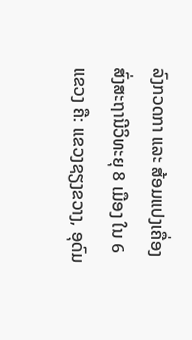ລົງກວດກາ ແລະ ສ້ອມແປງເຄື່ອງສົ່ງສະຖານີວິທະຍຸ 8 ເມືອງ ໃນ 6 ແຂວງ ຄື: ແຂວງຊຽງຂວາງ, ອຸດົມ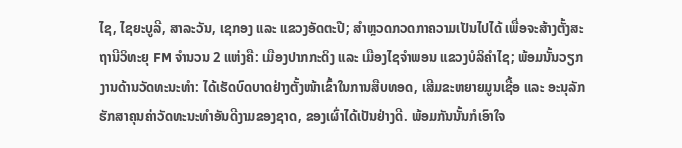ໄຊ, ໄຊຍະບູລີ, ສາລະວັນ, ເຊກອງ ແລະ ແຂວງອັດຕະປື; ສຳຫຼວດກວດກາຄວາມເປັນໄປໄດ້ ເພື່ອຈະສ້າງຕັ້ງສະຖານີວິທະຍຸ FM ຈຳນວນ 2 ແຫ່ງຄື: ເມືອງປາກກະດິງ ແລະ ເມືອງໄຊຈຳພອນ ແຂວງບໍລິຄຳໄຊ; ພ້ອມນັ້ນວຽກງານດ້ານວັດທະນະທໍາ: ໄດ້ເຮັດບົດບາດຢ່າງຕັ້ງໜ້າເຂົ້າໃນການສືບທອດ, ເສີມຂະຫຍາຍມູນເຊື້ອ ແລະ ອະນຸລັກຮັກສາຄຸນຄ່າວັດທະນະທຳອັນດີງາມຂອງຊາດ, ຂອງເຜົ່າໄດ້ເປັນຢ່າງດີ. ພ້ອມກັນນັ້ນກໍເອົາໃຈ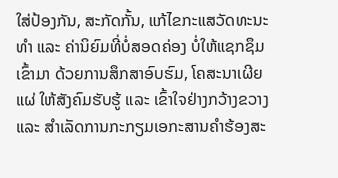ໃສ່ປ້ອງກັນ, ສະກັດກັ້ນ, ແກ້ໄຂກະແສວັດທະນະທໍາ ແລະ ຄ່ານິຍົມທີ່ບໍ່ສອດຄ່ອງ ບໍ່ໃຫ້ແຊກຊຶມເຂົ້າມາ ດ້ວຍການສຶກສາອົບຮົມ, ໂຄສະນາເຜີຍແຜ່ ໃຫ້ສັງຄົມຮັບຮູ້ ແລະ ເຂົ້າໃຈຢ່າງກວ້າງຂວາງ ແລະ ສຳເລັດການກະກຽມເອກະສານຄຳຮ້ອງສະ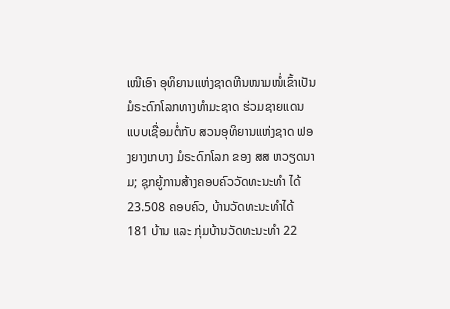ເໜີເອົາ ອຸທິຍານແຫ່ງຊາດຫີນໜາມໜໍ່ເຂົ້າເປັນມໍຣະດົກໂລກທາງທຳມະຊາດ ຮ່ວມຊາຍແດນແບບເຊື່ອມຕໍ່ກັບ ສວນອຸທິຍານແຫ່ງຊາດ ຟອງຍາງເກບາງ ມໍຣະດົກໂລກ ຂອງ ສສ ຫວຽດນາມ; ຊຸກຍູ້ການສ້າງຄອບຄົວວັດທະນະທໍາ ໄດ້ 23.508 ຄອບຄົວ, ບ້ານວັດທະນະທໍາໄດ້ 181 ບ້ານ ແລະ ກຸ່ມບ້ານວັດທະນະທຳ 22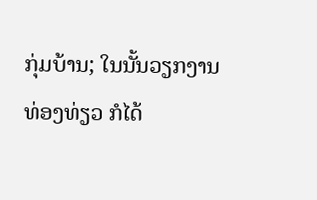ກຸ່ມບ້ານ; ໃນນັ້ນວຽກງານ ທ່ອງທ່ຽວ ກໍໄດ້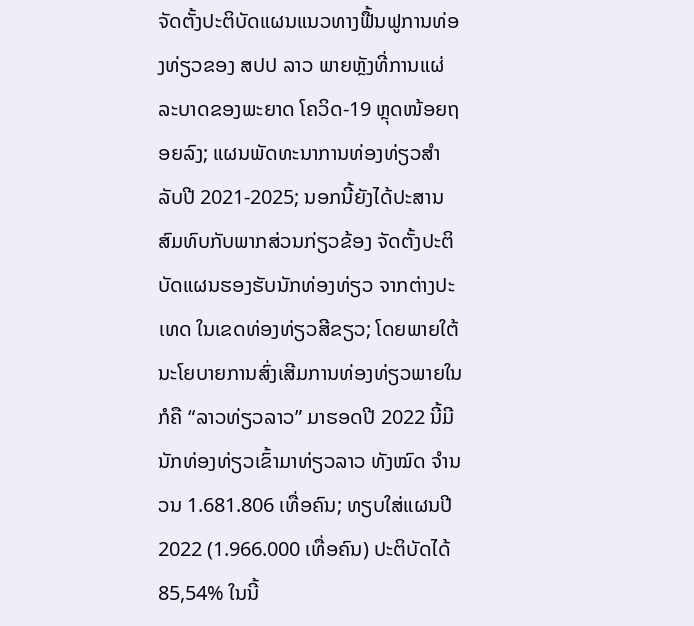ຈັດຕັ້ງປະຕິບັດແຜນແນວທາງຟື້ນຟູການທ່ອງທ່ຽວຂອງ ສປປ ລາວ ພາຍຫຼັງທີ່ການແຜ່ລະບາດຂອງພະຍາດ ໂຄວິດ-19 ຫຼຸດໜ້ອຍຖອຍລົງ; ແຜນພັດທະນາການທ່ອງທ່ຽວສໍາລັບປີ 2021-2025; ນອກນີ້ຍັງໄດ້ປະສານສົມທົບກັບພາກສ່ວນກ່ຽວຂ້ອງ ຈັດຕັ້ງປະຕິບັດແຜນຮອງຮັບນັກທ່ອງທ່ຽວ ຈາກຕ່າງປະເທດ ໃນເຂດທ່ອງທ່ຽວສີຂຽວ; ໂດຍພາຍໃຕ້ນະໂຍບາຍການສົ່ງເສີມການທ່ອງທ່ຽວພາຍໃນກໍຄື “ລາວທ່ຽວລາວ” ມາຮອດປີ 2022 ນີ້ມີນັກທ່ອງທ່ຽວເຂົ້າມາທ່ຽວລາວ ທັງໝົດ ຈໍານວນ 1.681.806 ເທື່ອຄົນ; ທຽບໃສ່ແຜນປີ 2022 (1.966.000 ເທື່ອຄົນ) ປະຕິບັດໄດ້ 85,54% ໃນນີ້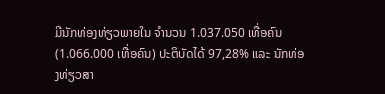ມີນັກທ່ອງທ່ຽວພາຍໃນ ຈໍານວນ 1.037.050 ເທື່ອຄົນ (1.066.000 ເທື່ອຄົນ) ປະຕິບັດໄດ້ 97,28% ແລະ ນັກທ່ອງທ່ຽວສາ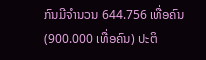ກົນມີຈຳນວນ 644.756 ເທື່ອຄົນ (900.000 ເທື່ອຄົນ) ປະຕິ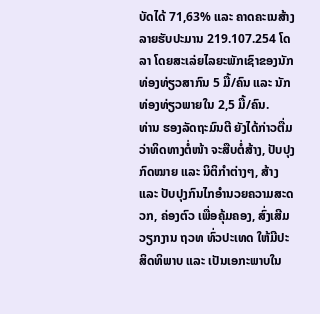ບັດໄດ້ 71,63% ແລະ ຄາດຄະເນສ້າງລາຍຮັບປະມານ 219.107.254 ໂດລາ ໂດຍສະເລ່ຍໄລຍະພັກເຊົາຂອງນັກທ່ອງທ່ຽວສາກົນ 5 ມື້/ຄົນ ແລະ ນັກທ່ອງທ່ຽວພາຍໃນ 2,5 ມື້/ຄົນ.
ທ່ານ ຮອງລັດຖະມົນຕີ ຍັງໄດ້ກ່າວຕື່ມວ່າທິດທາງຕໍ່ໜ້າ ຈະສືບຕໍ່ສ້າງ, ປັບປຸງກົດໝາຍ ແລະ ນິຕິກຳຕ່າງໆ, ສ້າງ ແລະ ປັບປຸງກົນໄກອໍານວຍຄວາມສະດວກ, ຄ່ອງຕົວ ເພື່ອຄຸ້ມຄອງ, ສົ່ງເສີມວຽກງານ ຖວທ ທົ່ວປະເທດ ໃຫ້ມີປະສິດທິພາບ ແລະ ເປັນເອກະພາບໃນ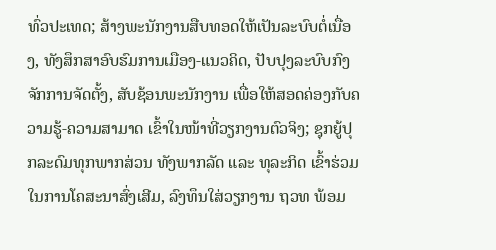ທົ່ວປະເທດ; ສ້າງພະນັກງານສືບທອດໃຫ້ເປັນລະບົບຕໍ່ເນື່ອງ, ທັງສຶກສາອົບຮົມການເມືອງ-ແນວຄິດ, ປັບປຸງລະບົບກົງຈັກການຈັດຕັ້ງ, ສັບຊ້ອນພະນັກງານ ເພື່ອໃຫ້ສອດຄ່ອງກັບຄວາມຮູ້-ຄວາມສາມາດ ເຂົ້າໃນໜ້າທີ່ວຽກງານຕົວຈິງ; ຊຸກຍູ້ປຸກລະດົມທຸກພາກສ່ວນ ທັງພາກລັດ ແລະ ທຸລະກິດ ເຂົ້າຮ່ວມໃນການໂຄສະນາສົ່ງເສີມ, ລົງທຶນໃສ່ວຽກງານ ຖວທ ພ້ອມ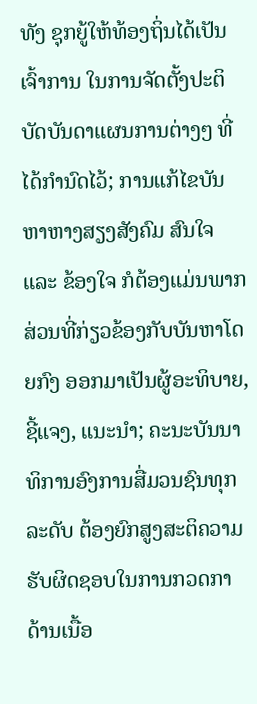ທັງ ຊຸກຍູ້ໃຫ້ທ້ອງຖິ່ນໄດ້ເປັນເຈົ້າການ ໃນການຈັດຕັ້ງປະຕິບັດບັນດາແຜນການຕ່າງໆ ທີ່ໄດ້ກໍານົດໄວ້; ການແກ້ໄຂບັນຫາຫາງສຽງສັງຄົມ ສົນໃຈ ແລະ ຂ້ອງໃຈ ກໍຕ້ອງແມ່ນພາກສ່ວນທີ່ກ່ຽວຂ້ອງກັບບັນຫາໂດຍກົງ ອອກມາເປັນຜູ້ອະທິບາຍ, ຊີ້ແຈງ, ແນະນຳ; ຄະນະບັນນາທິການອົງການສື່ມວນຊົນທຸກລະດັບ ຕ້ອງຍົກສູງສະຕິຄວາມຮັບຜິດຊອບໃນການກວດກາ ດ້ານເນື້ອ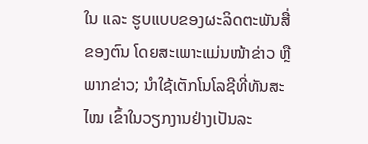ໃນ ແລະ ຮູບແບບຂອງຜະລິດຕະພັນສື່ຂອງຕົນ ໂດຍສະເພາະແມ່ນໜ້າຂ່າວ ຫຼື ພາກຂ່າວ; ນໍາໃຊ້ເຕັກໂນໂລຊີທີ່ທັນສະໄໝ ເຂົ້າໃນວຽກງານຢ່າງເປັນລະ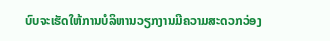ບົບຈະເຮັດໃຫ້ການບໍລິຫານວຽກງານມີຄວາມສະດວກວ່ອງ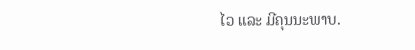ໄວ ແລະ ມີຄຸນນະພາບ.